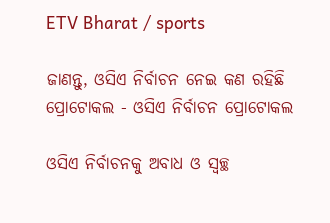ETV Bharat / sports

ଜାଣନ୍ତୁ, ଓସିଏ ନିର୍ବାଚନ ନେଇ କଣ ରହିଛି ପ୍ରୋଟୋକଲ - ଓସିଏ ନିର୍ବାଚନ ପ୍ରୋଟୋକଲ

ଓସିଏ ନିର୍ବାଚନକୁ ଅବାଧ ଓ ସ୍ବଚ୍ଛ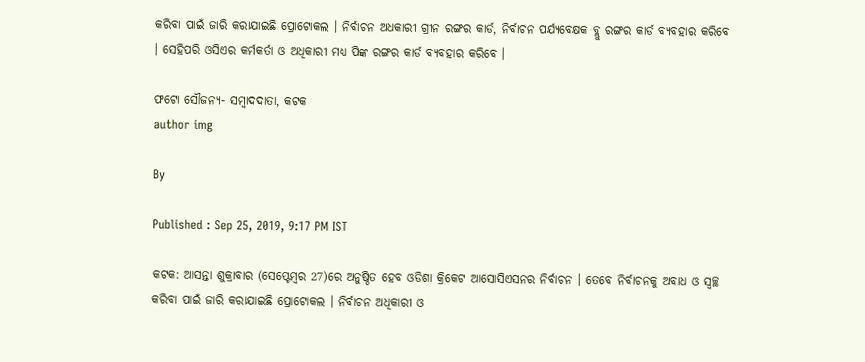କରିବା ପାଇଁ ଜାରି କରାଯାଇଛି ପ୍ରୋଟୋକଲ । ନିର୍ବାଚନ ଅଧକାରୀ ଗ୍ରୀନ ରଙ୍ଗର କାର୍ଡ, ନିର୍ବାଚନ ପର୍ଯ୍ୟବେକ୍ଷକ ବ୍ଲୁ ରଙ୍ଗର କାର୍ଡ ବ୍ୟବହାର କରିବେ । ସେହିପରି ଓସିଏର କର୍ମକର୍ତା ଓ ଅଧିକାରୀ ମଧ୍ୟ ପିଙ୍କ ରଙ୍ଗର କାର୍ଡ ବ୍ୟବହାର କରିବେ ।

ଫଟୋ ସୌଜନ୍ୟ- ସମ୍ବାଦଦାତା, କଟକ
author img

By

Published : Sep 25, 2019, 9:17 PM IST

କଟକ: ଆସନ୍ତା ଶୁକ୍ରାବାର (ସେପ୍ଟେମ୍ବର 27)ରେ ଅନୁଷ୍ଠିତ ହେବ ଓଡିଶା କ୍ରିକେଟ ଆସୋସିଏସନର ନିର୍ବାଚନ । ତେବେ ନିର୍ବାଚନକୁ ଅବାଧ ଓ ସ୍ବଚ୍ଛ କରିବା ପାଇଁ ଜାରି କରାଯାଇଛି ପ୍ରୋଟୋକଲ । ନିର୍ବାଚନ ଅଧିକାରୀ ଓ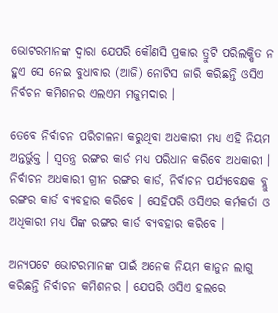ଭୋଟରମାନଙ୍କ ଦ୍ବାରା ଯେପରି କୌଣସି ପ୍ରକାର ତ୍ରୁଟି ପରିଲକ୍ଷିତ ନ ହୁଏ ସେ ନେଇ ବୁଧାବାର (ଆଜି) ନୋଟିସ ଜାରି କରିଛନ୍ତି ଓସିଏ ନିର୍ବଚନ କମିଶନର ଏଲଏମ ମଜୁମଦାର ।

ତେବେ ନିର୍ବାଚନ ପରିଚାଳନା କରୁଥିବା ଅଧକାରୀ ମଧ୍ୟ ଏହି ନିୟମ ଅନ୍ତର୍ଭୁକ୍ତ । ସ୍ଵତନ୍ତ୍ର ରଙ୍ଗର କାର୍ଡ ମଧ୍ୟ ପରିଧାନ କରିବେ ଅଧକାରୀ । ନିର୍ବାଚନ ଅଧକାରୀ ଗ୍ରୀନ ରଙ୍ଗର କାର୍ଡ, ନିର୍ବାଚନ ପର୍ଯ୍ୟବେକ୍ଷକ ବ୍ଲୁ ରଙ୍ଗର କାର୍ଡ ବ୍ୟବହାର କରିବେ । ସେହିପରି ଓସିଏର କର୍ମକର୍ତା ଓ ଅଧିକାରୀ ମଧ୍ୟ ପିଙ୍କ ରଙ୍ଗର କାର୍ଡ ବ୍ୟବହାର କରିବେ ।

ଅନ୍ୟପଟେ ଭୋଟରମାନଙ୍କ ପାଇଁ ଅନେକ ନିୟମ କାନୁନ ଲାଗୁ କରିଛନ୍ତି ନିର୍ବାଚନ କମିଶନର । ଯେପରି ଓସିଏ ହଲରେ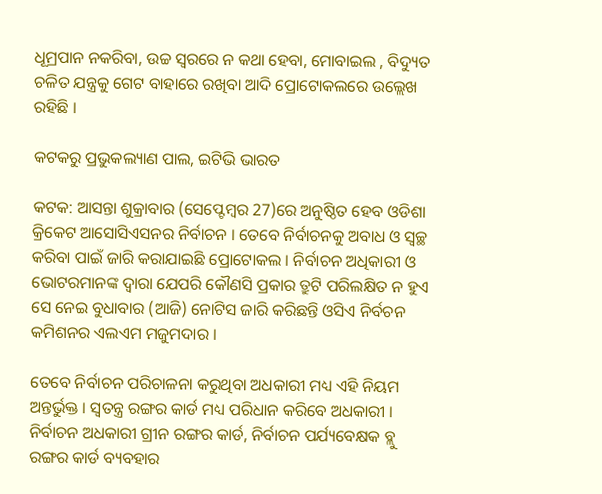ଧୂମ୍ରପାନ ନକରିବା, ଉଚ୍ଚ ସ୍ବରରେ ନ କଥା ହେବା, ମୋବାଇଲ , ବିଦ୍ୟୁତ ଚଳିତ ଯନ୍ତ୍ରକୁ ଗେଟ ବାହାରେ ରଖିବା ଆଦି ପ୍ରୋଟୋକଲରେ ଉଲ୍ଲେଖ ରହିଛି ।

କଟକରୁ ପ୍ରଭୁକଲ୍ୟାଣ ପାଲ, ଇଟିଭି ଭାରତ

କଟକ: ଆସନ୍ତା ଶୁକ୍ରାବାର (ସେପ୍ଟେମ୍ବର 27)ରେ ଅନୁଷ୍ଠିତ ହେବ ଓଡିଶା କ୍ରିକେଟ ଆସୋସିଏସନର ନିର୍ବାଚନ । ତେବେ ନିର୍ବାଚନକୁ ଅବାଧ ଓ ସ୍ବଚ୍ଛ କରିବା ପାଇଁ ଜାରି କରାଯାଇଛି ପ୍ରୋଟୋକଲ । ନିର୍ବାଚନ ଅଧିକାରୀ ଓ ଭୋଟରମାନଙ୍କ ଦ୍ବାରା ଯେପରି କୌଣସି ପ୍ରକାର ତ୍ରୁଟି ପରିଲକ୍ଷିତ ନ ହୁଏ ସେ ନେଇ ବୁଧାବାର (ଆଜି) ନୋଟିସ ଜାରି କରିଛନ୍ତି ଓସିଏ ନିର୍ବଚନ କମିଶନର ଏଲଏମ ମଜୁମଦାର ।

ତେବେ ନିର୍ବାଚନ ପରିଚାଳନା କରୁଥିବା ଅଧକାରୀ ମଧ୍ୟ ଏହି ନିୟମ ଅନ୍ତର୍ଭୁକ୍ତ । ସ୍ଵତନ୍ତ୍ର ରଙ୍ଗର କାର୍ଡ ମଧ୍ୟ ପରିଧାନ କରିବେ ଅଧକାରୀ । ନିର୍ବାଚନ ଅଧକାରୀ ଗ୍ରୀନ ରଙ୍ଗର କାର୍ଡ, ନିର୍ବାଚନ ପର୍ଯ୍ୟବେକ୍ଷକ ବ୍ଲୁ ରଙ୍ଗର କାର୍ଡ ବ୍ୟବହାର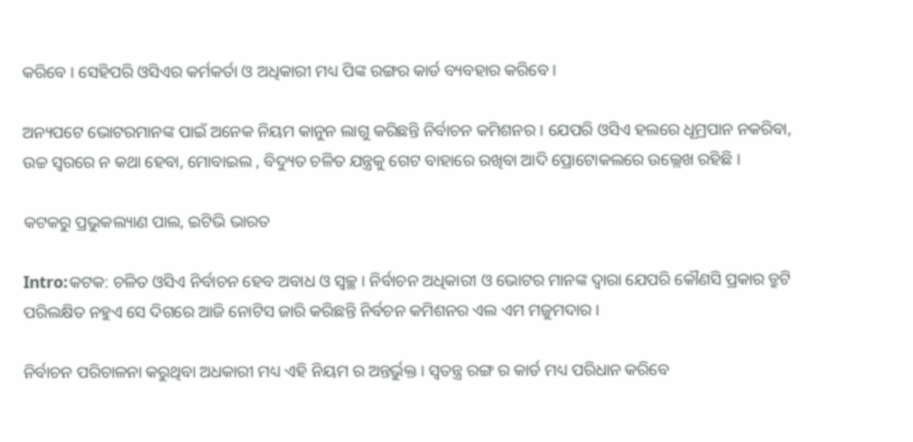କରିବେ । ସେହିପରି ଓସିଏର କର୍ମକର୍ତା ଓ ଅଧିକାରୀ ମଧ୍ୟ ପିଙ୍କ ରଙ୍ଗର କାର୍ଡ ବ୍ୟବହାର କରିବେ ।

ଅନ୍ୟପଟେ ଭୋଟରମାନଙ୍କ ପାଇଁ ଅନେକ ନିୟମ କାନୁନ ଲାଗୁ କରିଛନ୍ତି ନିର୍ବାଚନ କମିଶନର । ଯେପରି ଓସିଏ ହଲରେ ଧୂମ୍ରପାନ ନକରିବା, ଉଚ୍ଚ ସ୍ବରରେ ନ କଥା ହେବା, ମୋବାଇଲ , ବିଦ୍ୟୁତ ଚଳିତ ଯନ୍ତ୍ରକୁ ଗେଟ ବାହାରେ ରଖିବା ଆଦି ପ୍ରୋଟୋକଲରେ ଉଲ୍ଲେଖ ରହିଛି ।

କଟକରୁ ପ୍ରଭୁକଲ୍ୟାଣ ପାଲ, ଇଟିଭି ଭାରତ

Intro:କଟକ: ଚଳିତ ଓସିଏ ନିର୍ବାଚନ ହେବ ଅବାଧ ଓ ସ୍ୱଚ୍ଛ । ନିର୍ବାଚନ ଅଧିକାରୀ ଓ ଭୋଟର ମାନଙ୍କ ଦ୍ୱାରା ଯେପରି କୌଣସି ପ୍ରକାର ତ୍ରୁଟି ପରିଲକ୍ଷିତ ନହୁଏ ସେ ଦିଗରେ ଆଜି ନୋଟିସ ଜାରି କରିଛନ୍ତି ନିର୍ବଚନ କମିଶନର ଏଲ ଏମ ମଜୁମଦାର ।

ନିର୍ବାଚନ ପରିଚାଳନା କରୁଥିବା ଅଧକାରୀ ମଧ୍ୟ ଏହି ନିୟମ ର ଅନ୍ତର୍ଭୁକ୍ତ । ସ୍ଵତନ୍ତ୍ର ରଙ୍ଗ ର କାର୍ଡ ମଧ୍ୟ ପରିଧାନ କରିବେ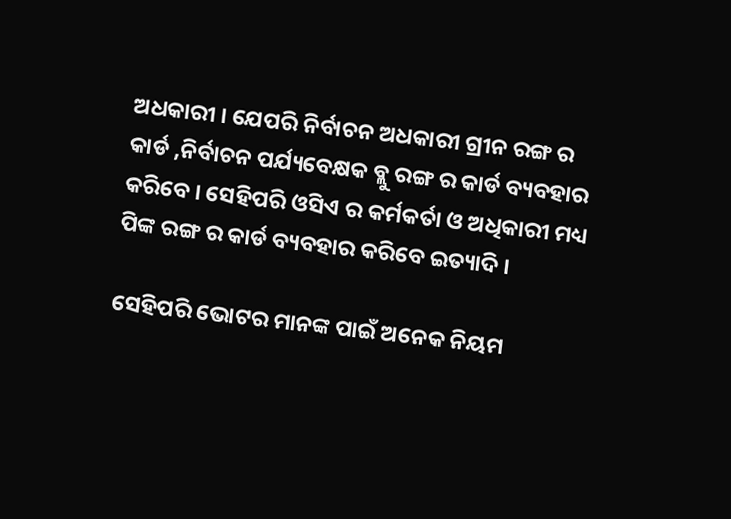ଅଧକାରୀ । ଯେପରି ନିର୍ବାଚନ ଅଧକାରୀ ଗ୍ରୀନ ରଙ୍ଗ ର କାର୍ଡ ,ନିର୍ବାଚନ ପର୍ଯ୍ୟବେକ୍ଷକ ବ୍ଲୁ ରଙ୍ଗ ର କାର୍ଡ ବ୍ୟବହାର କରିବେ । ସେହିପରି ଓସିଏ ର କର୍ମକର୍ତା ଓ ଅଧିକାରୀ ମଧ୍ୟ ପିଙ୍କ ରଙ୍ଗ ର କାର୍ଡ ବ୍ୟବହାର କରିବେ ଇତ୍ୟାଦି ।

ସେହିପରି ଭୋଟର ମାନଙ୍କ ପାଇଁ ଅନେକ ନିୟମ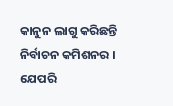କାନୁନ ଲାଗୁ କରିଛନ୍ତି ନିର୍ବାଚନ କମିଶନର । ଯେପରି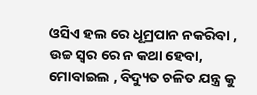ଓସିଏ ହଲ ରେ ଧୂମ୍ରପାନ ନକରିବା , ଉଚ୍ଚ ସ୍ୱର ରେ ନ କଥା ହେବା, ମୋବାଇଲ , ବିଦ୍ୟୁତ ଚଳିତ ଯନ୍ତ୍ର କୁ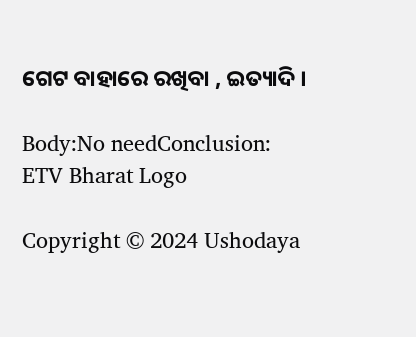ଗେଟ ବାହାରେ ରଖିବା , ଇତ୍ୟାଦି ।

Body:No needConclusion:
ETV Bharat Logo

Copyright © 2024 Ushodaya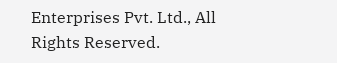Enterprises Pvt. Ltd., All Rights Reserved.